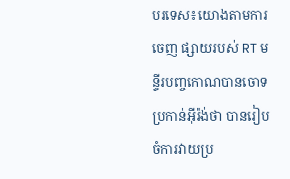បរទេស៖យោងតាមការចេញ ផ្សាយរបស់ RT មន្ទីរបញ្ចកោណបានចោទ ប្រកាន់អ៊ីរ៉ង់ថា បានរៀបចំការវាយប្រ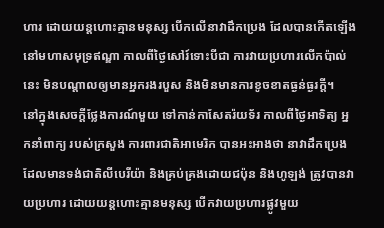ហារ ដោយយន្តហោះគ្មានមនុស្ស បើកលើនាវាដឹកប្រេង ដែលបានកើតឡើង នៅមហាសមុទ្រឥណ្ឌា កាលពីថ្ងៃសៅរ៍ទោះបីជា ការវាយប្រហារលើកប៉ាល់នេះ មិនបណ្តាលឲ្យមានអ្នករងរបួស និងមិនមានការខូចខាតធ្ងន់ធ្ងរក្តី។
នៅក្នុងសេចក្តីថ្លែងការណ៍មួយ ទៅកាន់កាសែតរ៉យទ័រ កាលពីថ្ងៃអាទិត្យ អ្នកនាំពាក្យ របស់ក្រសួង ការពារជាតិអាមេរិក បានអះអាងថា នាវាដឹកប្រេង ដែលមានទង់ជាតិលីបេរីយ៉ា និងគ្រប់គ្រងដោយជប៉ុន និងហូឡង់ ត្រូវបានវាយប្រហារ ដោយយន្តហោះគ្មានមនុស្ស បើកវាយប្រហារផ្លូវមួយ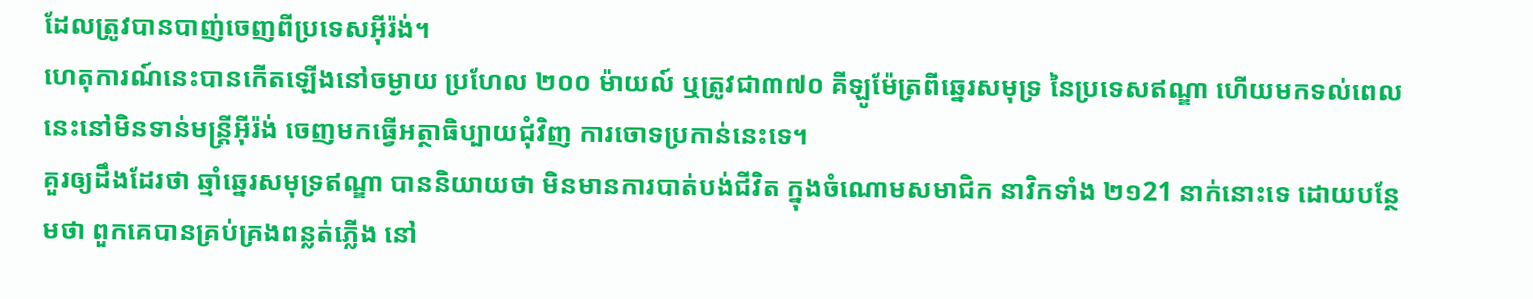ដែលត្រូវបានបាញ់ចេញពីប្រទេសអ៊ីរ៉ង់។
ហេតុការណ៍នេះបានកើតឡើងនៅចម្ងាយ ប្រហែល ២០០ ម៉ាយល៍ ឬត្រូវជា៣៧០ គីឡូម៉ែត្រពីឆ្នេរសមុទ្រ នៃប្រទេសឥណ្ឌា ហើយមកទល់ពេលនេះនៅមិនទាន់មន្ត្រីអ៊ីរ៉ង់ ចេញមកធ្វើអត្ថាធិប្បាយជុំវិញ ការចោទប្រកាន់នេះទេ។
គួរឲ្យដឹងដែរថា ឆ្មាំឆ្នេរសមុទ្រឥណ្ឌា បាននិយាយថា មិនមានការបាត់បង់ជីវិត ក្នុងចំណោមសមាជិក នាវិកទាំង ២១21 នាក់នោះទេ ដោយបន្ថែមថា ពួកគេបានគ្រប់គ្រងពន្លត់ភ្លើង នៅ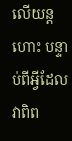លើយន្តហោះ បន្ទាប់ពីអ្វីដែល វាពិព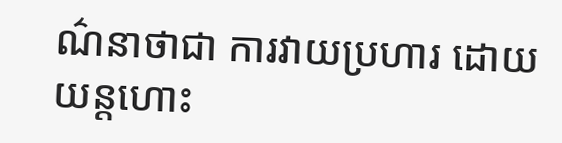ណ៌នាថាជា ការវាយប្រហារ ដោយយន្តហោះ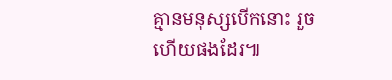គ្មានមនុស្សបើកនោះ រួចហើយផងដែរ៕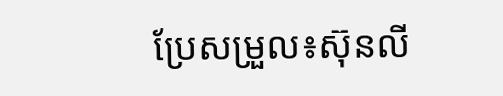ប្រែសម្រួល៖ស៊ុនលី